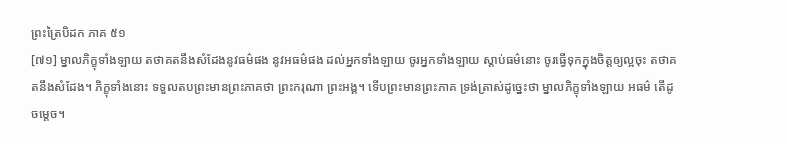ព្រះត្រៃបិដក ភាគ ៥១
[៧១] ម្នាលភិក្ខុទាំងឡាយ តថាគតនឹងសំដែងនូវធម៌ផង នូវអធម៌ផង ដល់អ្នកទាំងឡាយ ចូរអ្នកទាំងឡាយ ស្តាប់ធម៌នោះ ចូរធ្វើទុកក្នុងចិត្តឲ្យល្អចុះ តថាគតនឹងសំដែង។ ភិក្ខុទាំងនោះ ទទួលតបព្រះមានព្រះភាគថា ព្រះករុណា ព្រះអង្គ។ ទើបព្រះមានព្រះភាគ ទ្រង់ត្រាស់ដូច្នេះថា ម្នាលភិក្ខុទាំងឡាយ អធម៌ តើដូចម្តេច។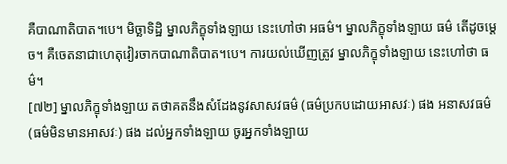គឺបាណាតិបាត។បេ។ មិច្ឆាទិដ្ឋិ ម្នាលភិក្ខុទាំងឡាយ នេះហៅថា អធម៌។ ម្នាលភិក្ខុទាំងឡាយ ធម៌ តើដូចម្តេច។ គឺចេតនាជាហេតុវៀរចាកបាណាតិបាត។បេ។ ការយល់ឃើញត្រូវ ម្នាលភិក្ខុទាំងឡាយ នេះហៅថា ធម៌។
[៧២] ម្នាលភិក្ខុទាំងឡាយ តថាគតនឹងសំដែងនូវសាសវធម៌ (ធម៌ប្រកបដោយអាសវៈ) ផង អនាសវធម៌ (ធម៌មិនមានអាសវៈ) ផង ដល់អ្នកទាំងឡាយ ចូរអ្នកទាំងឡាយ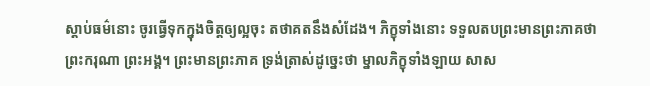ស្តាប់ធម៌នោះ ចូរធ្វើទុកក្នុងចិត្តឲ្យល្អចុះ តថាគតនឹងសំដែង។ ភិក្ខុទាំងនោះ ទទួលតបព្រះមានព្រះភាគថា ព្រះករុណា ព្រះអង្គ។ ព្រះមានព្រះភាគ ទ្រង់ត្រាស់ដូច្នេះថា ម្នាលភិក្ខុទាំងឡាយ សាស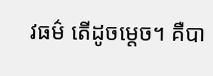វធម៌ តើដូចម្តេច។ គឺបា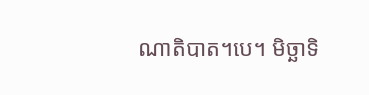ណាតិបាត។បេ។ មិច្ឆាទិ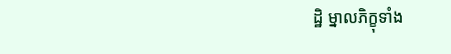ដ្ឋិ ម្នាលភិក្ខុទាំង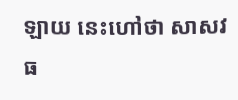ឡាយ នេះហៅថា សាសវធ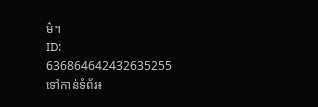ម៌។
ID: 636864642432635255
ទៅកាន់ទំព័រ៖